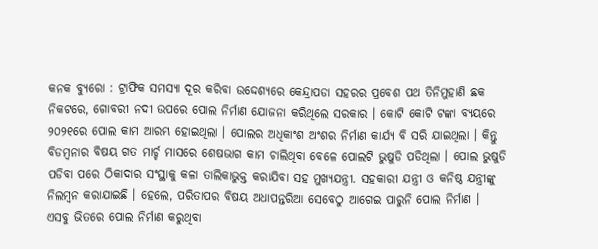କନକ ବ୍ୟୁରୋ : ଟ୍ରାଫିକ ସମସ୍ୟା ଦୂର କରିବା ଉଦ୍ଦେଶ୍ୟରେ କେନ୍ଦ୍ରାପଡା ସହରର ପ୍ରବେଶ ପଥ ତିନିମୁହାଣି ଛକ ନିକଟରେ, ଗୋବରୀ ନଦୀ ଉପରେ ପୋଲ ନିର୍ମାଣ ଯୋଜନା କରିଥିଲେ ସରକାର । କୋଟି କୋଟି ଟଙ୍କା ବ୍ୟୟରେ ୨୦୨୧ରେ ପୋଲ କାମ ଆରମ୍ଭ ହୋଇଥିଲା । ପୋଲର ଅଧିକାଂଶ ଅଂଶର ନିର୍ମାଣ କାର୍ଯ୍ୟ ବି ସରି ଯାଇଥିଲା । କିନ୍ତୁ ବିଡମ୍ବନାର ବିଷୟ ଗତ ମାର୍ଚ୍ଚ ମାସରେ ଶେଷଭାଗ କାମ ଚାଲିଥିବା ବେଳେ ପୋଲଟି ଭୁଷୁଡି ପଡିଥିଲା । ପୋଲ ଭୁଷୁଡି ପଡିବା ପରେ ଠିକାଦାର ସଂସ୍ଥାକୁ କଳା ତାଲିକାଭୁକ୍ତ କରାଯିବା ସହ ମୁଖ୍ୟଯନ୍ତ୍ରୀ. ସହକାରୀ ଯନ୍ତ୍ରୀ ଓ କନିଷ୍ଠ ଯନ୍ତ୍ରୀଙ୍କୁ ନିଲମ୍ବନ କରାଯାଇଛି । ହେଲେ, ପରିତାପର ବିଷୟ ଅଧାପନ୍ତରିଆ ସେବେଠୁ ଆଗେଇ ପାରୁନି ପୋଲ ନିର୍ମାଣ ।
ଏସବୁ ଭିତରେ ପୋଲ ନିର୍ମାଣ କରୁଥିବା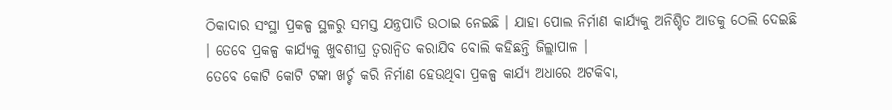ଠିକାଦାର ସଂସ୍ଥା ପ୍ରକଳ୍ପ ସ୍ଥଳରୁ ସମସ୍ତ ଯନ୍ତ୍ରପାତି ଉଠାଇ ନେଇଛି । ଯାହା ପୋଲ ନିର୍ମାଣ କାର୍ଯ୍ୟକୁ ଅନିଶ୍ଚିତ ଆଡକୁ ଠେଲି ଦେଇଛି । ତେବେ ପ୍ରକଳ୍ପ କାର୍ଯ୍ୟକୁ ଖୁବଶୀଘ୍ର ତ୍ୱରାନ୍ୱିତ କରାଯିବ ବୋଲି କହିଛନ୍ତି ଜିଲ୍ଲାପାଳ ।
ତେବେ କୋଟି କୋଟି ଟଙ୍କା ଖର୍ଚ୍ଚ କରି ନିର୍ମାଣ ହେଉଥିବା ପ୍ରକଳ୍ପ କାର୍ଯ୍ୟ ଅଧାରେ ଅଟକିବା,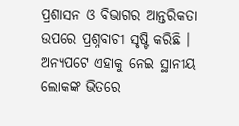ପ୍ରଶାସନ ଓ ବିଭାଗର ଆନ୍ତରିକତା ଉପରେ ପ୍ରଶ୍ନବାଚୀ ସୃଷ୍ଟି କରିଛି । ଅନ୍ୟପଟେ ଏହାକୁ ନେଇ ସ୍ଥାନୀୟ ଲୋକଙ୍କ ଭିତରେ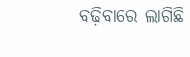ବଢ଼ିବାରେ ଲାଗିଛି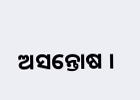ଅସନ୍ତୋଷ ।